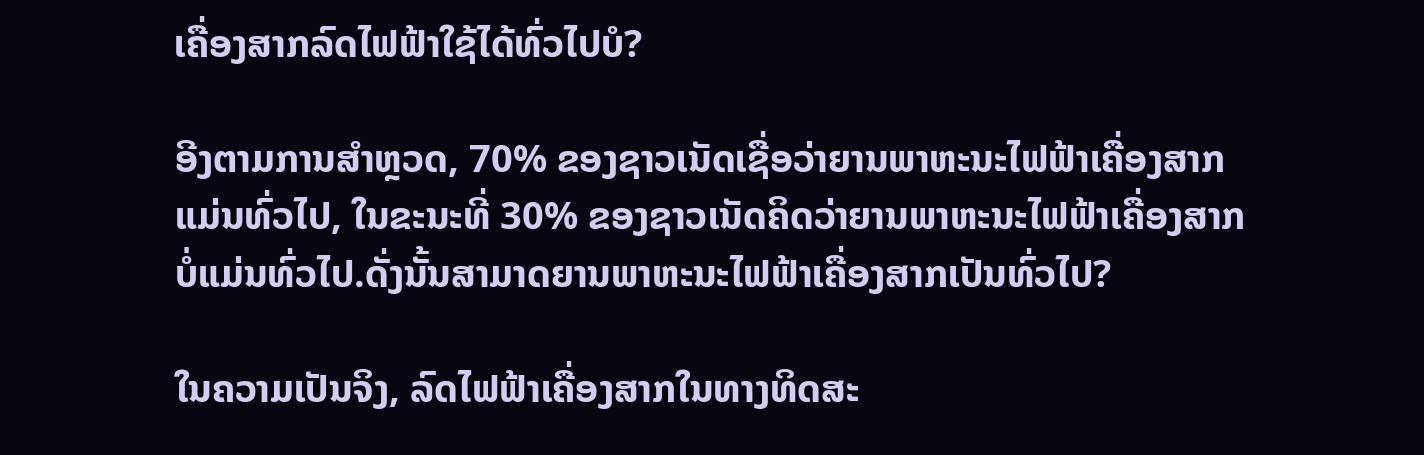ເຄື່ອງສາກລົດໄຟຟ້າໃຊ້ໄດ້ທົ່ວໄປບໍ?

ອີງຕາມການສໍາຫຼວດ, 70% ຂອງຊາວເນັດເຊື່ອວ່າຍານພາຫະນະໄຟຟ້າເຄື່ອງສາກແມ່ນທົ່ວໄປ, ໃນຂະນະທີ່ 30% ຂອງຊາວເນັດຄິດວ່າຍານພາຫະນະໄຟຟ້າເຄື່ອງສາກບໍ່ແມ່ນທົ່ວໄປ.ດັ່ງນັ້ນສາມາດຍານພາຫະນະໄຟຟ້າເຄື່ອງສາກເປັນທົ່ວໄປ?

ໃນຄວາມເປັນຈິງ, ລົດໄຟຟ້າເຄື່ອງສາກໃນທາງທິດສະ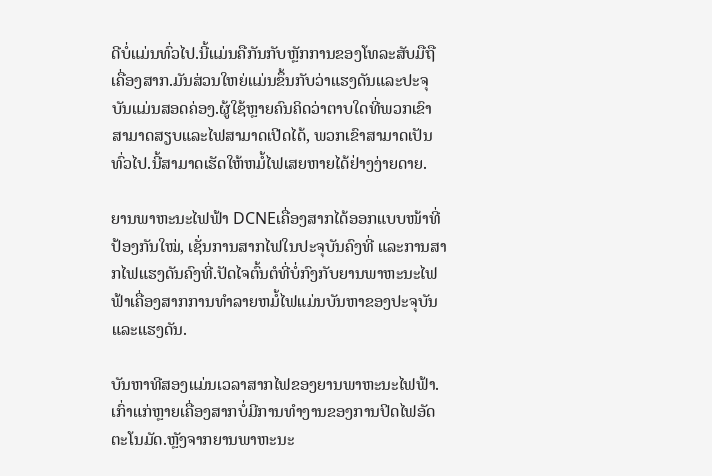ດີບໍ່ແມ່ນທົ່ວໄປ.ນີ້ແມ່ນຄືກັນກັບຫຼັກການຂອງໂທລະສັບມືຖືເຄື່ອງສາກ.ມັນສ່ວນໃຫຍ່ແມ່ນຂຶ້ນກັບວ່າແຮງດັນແລະປະຈຸບັນແມ່ນສອດຄ່ອງ.ຜູ້ໃຊ້ຫຼາຍຄົນຄິດວ່າຕາບໃດທີ່ພວກເຂົາສາມາດສຽບແລະໄຟສາມາດເປີດໄດ້, ພວກເຂົາສາມາດເປັນທົ່ວໄປ.ນີ້ສາມາດເຮັດໃຫ້ຫມໍ້ໄຟເສຍຫາຍໄດ້ຢ່າງງ່າຍດາຍ.

ຍານພາຫະນະໄຟຟ້າ DCNEເຄື່ອງສາກໄດ້ອອກແບບໜ້າທີ່ປ້ອງກັນໃໝ່, ເຊັ່ນການສາກໄຟໃນປະຈຸບັນຄົງທີ່ ແລະການສາກໄຟແຮງດັນຄົງທີ່.ປັດໄຈຕົ້ນຕໍທີ່ບໍ່ກົງກັບຍານພາຫະນະໄຟຟ້າເຄື່ອງສາກການທໍາລາຍຫມໍ້ໄຟແມ່ນບັນຫາຂອງປະຈຸບັນແລະແຮງດັນ.

ບັນຫາທີສອງແມ່ນເວລາສາກໄຟຂອງຍານພາຫະນະໄຟຟ້າ.ເກົ່າແກ່ຫຼາຍເຄື່ອງສາກບໍ່ມີການທໍາງານຂອງການປິດໄຟອັດຕະໂນມັດ.ຫຼັງຈາກຍານພາຫະນະ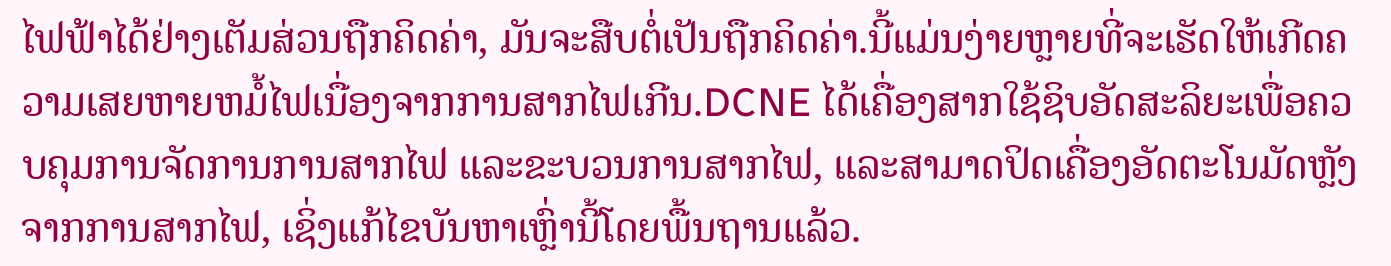ໄຟຟ້າໄດ້ຢ່າງເຕັມສ່ວນຖືກຄິດຄ່າ, ມັນຈະສືບຕໍ່ເປັນຖືກຄິດຄ່າ.ນີ້ແມ່ນງ່າຍຫຼາຍທີ່ຈະເຮັດໃຫ້ເກີດຄວາມເສຍຫາຍຫມໍ້ໄຟເນື່ອງຈາກການສາກໄຟເກີນ.DCNE ໄດ້ເຄື່ອງສາກໃຊ້ຊິບອັດສະລິຍະເພື່ອຄວບຄຸມການຈັດການການສາກໄຟ ແລະຂະບວນການສາກໄຟ, ແລະສາມາດປິດເຄື່ອງອັດຕະໂນມັດຫຼັງຈາກການສາກໄຟ, ເຊິ່ງແກ້ໄຂບັນຫາເຫຼົ່ານີ້ໂດຍພື້ນຖານແລ້ວ.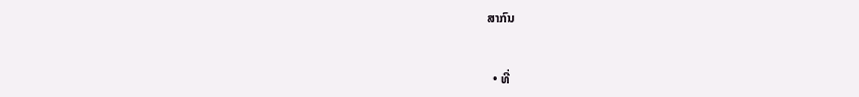ສາກົນ


  • ທີ່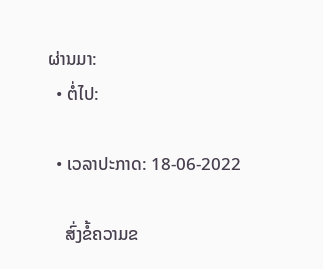ຜ່ານມາ:
  • ຕໍ່ໄປ:

  • ເວລາປະກາດ: 18-06-2022

    ສົ່ງຂໍ້ຄວາມຂ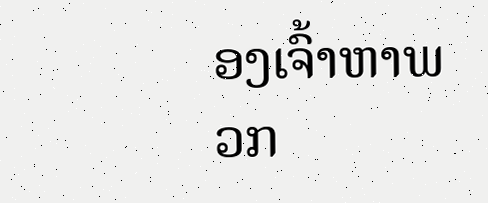ອງເຈົ້າຫາພວກ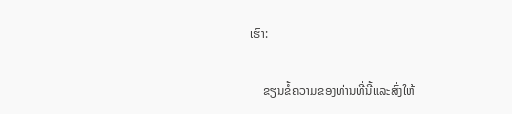ເຮົາ:

    ຂຽນຂໍ້ຄວາມຂອງທ່ານທີ່ນີ້ແລະສົ່ງໃຫ້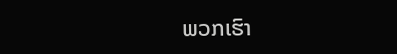ພວກເຮົາ